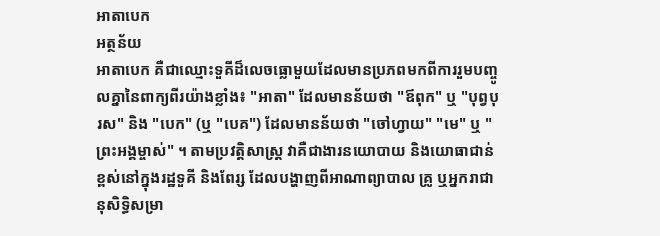អាតាបេក
អត្ថន័យ
អាតាបេក គឺជាឈ្មោះទួគីដ៏លេចធ្លោមួយដែលមានប្រភពមកពីការរួមបញ្ចូលគ្នានៃពាក្យពីរយ៉ាងខ្លាំង៖ "អាតា" ដែលមានន័យថា "ឪពុក" ឬ "បុព្វបុរស" និង "បេក" (ឬ "បេគ") ដែលមានន័យថា "ចៅហ្វាយ" "មេ" ឬ "ព្រះអង្គម្ចាស់" ។ តាមប្រវត្តិសាស្ត្រ វាគឺជាងារនយោបាយ និងយោធាជាន់ខ្ពស់នៅក្នុងរដ្ឋទួគី និងពែរ្ស ដែលបង្ហាញពីអាណាព្យាបាល គ្រូ ឬអ្នករាជានុសិទ្ធិសម្រា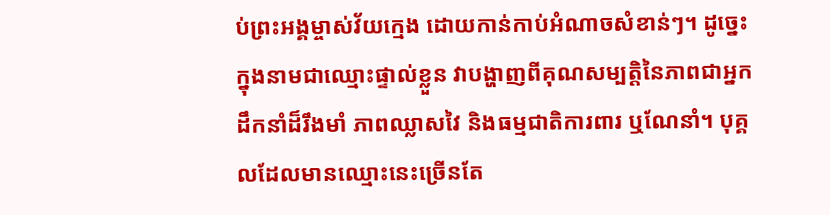ប់ព្រះអង្គម្ចាស់វ័យក្មេង ដោយកាន់កាប់អំណាចសំខាន់ៗ។ ដូច្នេះ ក្នុងនាមជាឈ្មោះផ្ទាល់ខ្លួន វាបង្ហាញពីគុណសម្បត្តិនៃភាពជាអ្នកដឹកនាំដ៏រឹងមាំ ភាពឈ្លាសវៃ និងធម្មជាតិការពារ ឬណែនាំ។ បុគ្គលដែលមានឈ្មោះនេះច្រើនតែ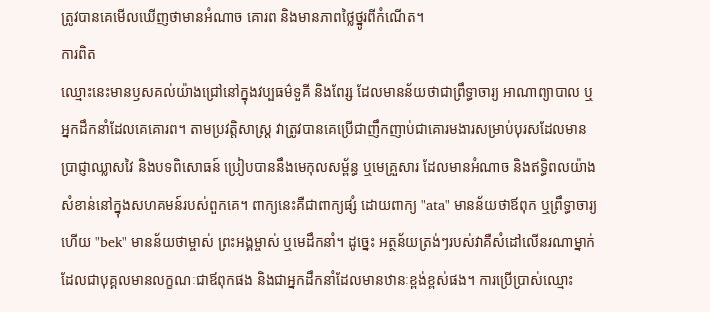ត្រូវបានគេមើលឃើញថាមានអំណាច គោរព និងមានភាពថ្លៃថ្នូរពីកំណើត។
ការពិត
ឈ្មោះនេះមានឫសគល់យ៉ាងជ្រៅនៅក្នុងវប្បធម៌ទួគី និងពែរ្ស ដែលមានន័យថាជាព្រឹទ្ធាចារ្យ អាណាព្យាបាល ឬអ្នកដឹកនាំដែលគេគោរព។ តាមប្រវត្តិសាស្ត្រ វាត្រូវបានគេប្រើជាញឹកញាប់ជាគោរមងារសម្រាប់បុរសដែលមានប្រាជ្ញាឈ្លាសវៃ និងបទពិសោធន៍ ប្រៀបបាននឹងមេកុលសម្ព័ន្ធ ឬមេគ្រួសារ ដែលមានអំណាច និងឥទ្ធិពលយ៉ាងសំខាន់នៅក្នុងសហគមន៍របស់ពួកគេ។ ពាក្យនេះគឺជាពាក្យផ្សំ ដោយពាក្យ "ata" មានន័យថាឪពុក ឬព្រឹទ្ធាចារ្យ ហើយ "bek" មានន័យថាម្ចាស់ ព្រះអង្គម្ចាស់ ឬមេដឹកនាំ។ ដូច្នេះ អត្ថន័យត្រង់ៗរបស់វាគឺសំដៅលើនរណាម្នាក់ដែលជាបុគ្គលមានលក្ខណៈជាឪពុកផង និងជាអ្នកដឹកនាំដែលមានឋានៈខ្ពង់ខ្ពស់ផង។ ការប្រើប្រាស់ឈ្មោះ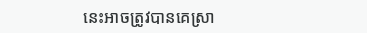នេះអាចត្រូវបានគេស្រា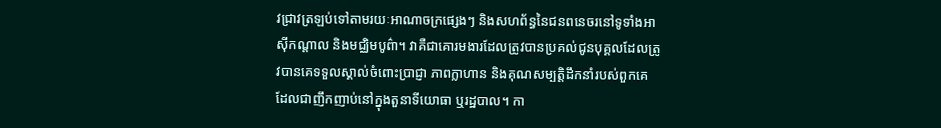វជ្រាវត្រឡប់ទៅតាមរយៈអាណាចក្រផ្សេងៗ និងសហព័ន្ធនៃជនពនេចរនៅទូទាំងអាស៊ីកណ្តាល និងមជ្ឈិមបូព៌ា។ វាគឺជាគោរមងារដែលត្រូវបានប្រគល់ជូនបុគ្គលដែលត្រូវបានគេទទួលស្គាល់ចំពោះប្រាជ្ញា ភាពក្លាហាន និងគុណសម្បត្តិដឹកនាំរបស់ពួកគេ ដែលជាញឹកញាប់នៅក្នុងតួនាទីយោធា ឬរដ្ឋបាល។ កា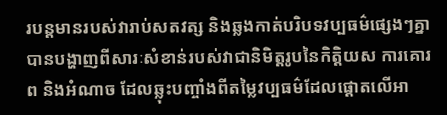របន្តមានរបស់វារាប់សតវត្ស និងឆ្លងកាត់បរិបទវប្បធម៌ផ្សេងៗគ្នា បានបង្ហាញពីសារៈសំខាន់របស់វាជានិមិត្តរូបនៃកិត្តិយស ការគោរព និងអំណាច ដែលឆ្លុះបញ្ចាំងពីតម្លៃវប្បធម៌ដែលផ្ដោតលើអា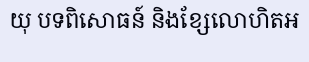យុ បទពិសោធន៍ និងខ្សែលោហិតអ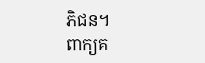ភិជន។
ពាក្យគ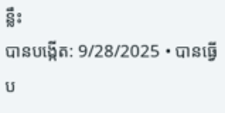ន្លឹះ
បានបង្កើត: 9/28/2025 • បានធ្វើប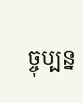ច្ចុប្បន្ន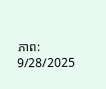ភាព: 9/28/2025